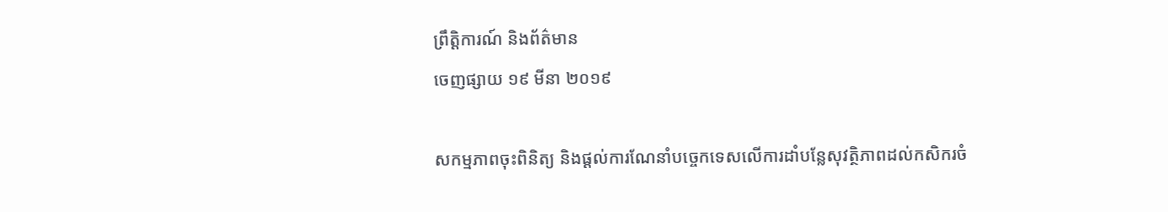ព្រឹត្តិការណ៍ និងព័ត៌មាន
ចេញផ្សាយ ១៩ មីនា ២០១៩

សកម្មភាពចុះពិនិត្យ និងផ្តល់ការណែនាំបច្ចេកទេសលើការដាំបន្លែសុវត្ថិភាពដល់កសិករចំ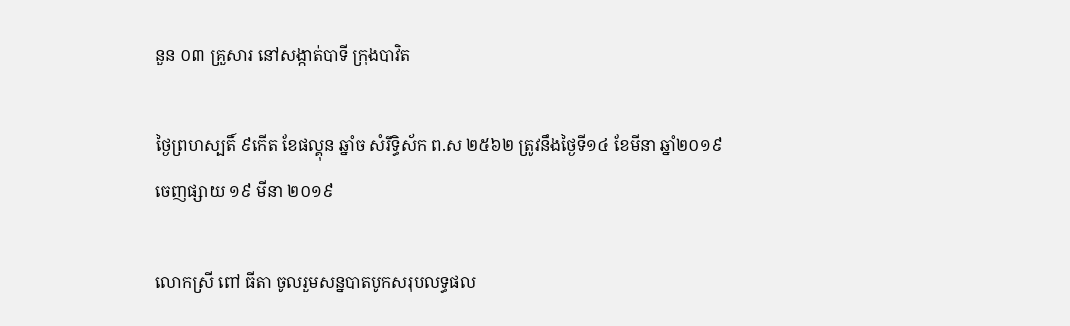នួន ០៣ គ្រួសារ នៅសង្កាត់បាទី ក្រុងបាវិត

ថ្ងៃព្រហស្បតិ៍ ៩កើត ខែផល្គុន ឆ្នាំច សំរឹទ្ធិស័ក ព.ស ២៥៦២ ត្រូវនឹងថ្ងៃទី១៤ ខែមីនា ឆ្នាំ២០១៩
ចេញផ្សាយ ១៩ មីនា ២០១៩

លោកស្រី ពៅ ធីតា ចូលរួមសន្នបាតបូកសរុបលទ្ធផល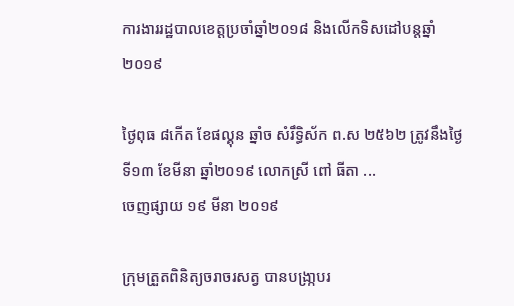ការងាររដ្ឋបាលខេត្តប្រចាំឆ្នាំ២០១៨ និងលើកទិសដៅបន្តឆ្នាំ២០១៩

ថ្ងៃពុធ ៨កើត ខែផល្គុន ឆ្នាំច សំរឹទ្ធិស័ក ព.ស ២៥៦២ ត្រូវនឹងថ្ងៃទី១៣ ខែមីនា ឆ្នាំ២០១៩ លោកស្រី ពៅ ធីតា ...
ចេញផ្សាយ ១៩ មីនា ២០១៩

ក្រុមត្រួតពិនិត្យចរាចរសត្វ បានបង្រា្កបរ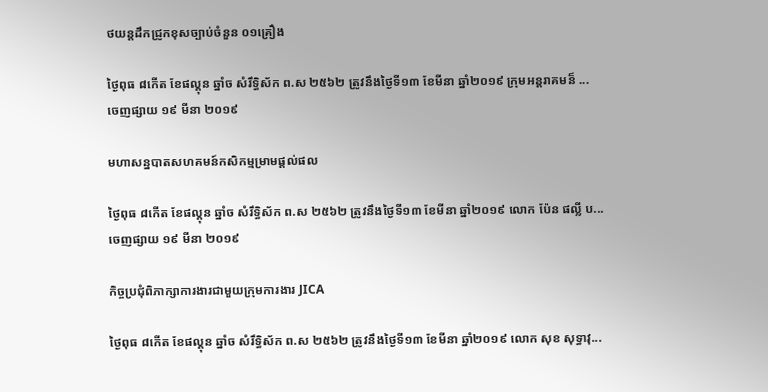ថយន្តដឹកជ្រូកខុសច្បាប់ចំនួន ០១គ្រឿង

ថ្ងៃពុធ ៨កើត ខែផល្គុន ឆ្នាំច សំរឹទ្ធិស័ក ព.ស ២៥៦២ ត្រូវនឹងថ្ងៃទី១៣ ខែមីនា ឆ្នាំ២០១៩ ក្រុមអន្តរាគមន៏ ...
ចេញផ្សាយ ១៩ មីនា ២០១៩

មហាសន្នបាតសហគមន៍កសិកម្មម្រាមផ្តល់ផល

ថ្ងៃពុធ ៨កើត ខែផល្គុន ឆ្នាំច សំរឹទ្ធិស័ក ព.ស ២៥៦២ ត្រូវនឹងថ្ងៃទី១៣ ខែមីនា ឆ្នាំ២០១៩ លោក ប៉ែន ផល្លី ប...
ចេញផ្សាយ ១៩ មីនា ២០១៩

កិច្ចប្រជុំពិភាក្សាការងារជាមួយក្រុមការងារ JICA

ថ្ងៃពុធ ៨កើត ខែផល្គុន ឆ្នាំច សំរឹទ្ធិស័ក ព.ស ២៥៦២ ត្រូវនឹងថ្ងៃទី១៣ ខែមីនា ឆ្នាំ២០១៩ លោក សុខ សុទ្ធាវុ...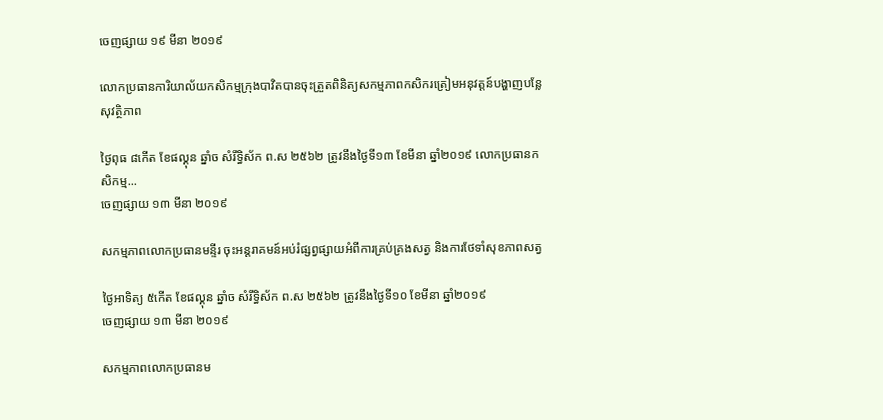ចេញផ្សាយ ១៩ មីនា ២០១៩

លោកប្រធានការិយាល័យកសិកម្មក្រុងបាវិតបានចុះត្រួតពិនិត្យសកម្មភាពកសិករត្រៀមអនុវត្តន៍បង្ហាញបន្លែសុវត្ថិភាព

ថ្ងៃពុធ ៨កើត ខែផល្គុន ឆ្នាំច សំរឹទ្ធិស័ក ព.ស ២៥៦២ ត្រូវនឹងថ្ងៃទី១៣ ខែមីនា ឆ្នាំ២០១៩ លោកប្រធានកសិកម្ម...
ចេញផ្សាយ ១៣ មីនា ២០១៩

សកម្មភាពលោកប្រធានមន្ទីរ ចុះអន្តរាគមន៍អប់រំផ្សព្វផ្សាយអំពីការគ្រប់គ្រងសត្វ និងការថែទាំសុខភាពសត្វ

ថ្ងៃអាទិត្យ ៥កើត ខែផល្គុន ឆ្នាំច សំរឹទ្ធិស័ក ព.ស ២៥៦២ ត្រូវនឹងថ្ងៃទី១០ ខែមីនា ឆ្នាំ២០១៩
ចេញផ្សាយ ១៣ មីនា ២០១៩

សកម្មភាពលោកប្រធានម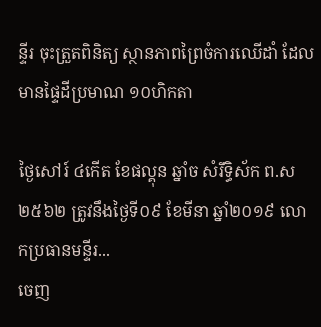ន្ទីរ ចុះត្រួតពិនិត្យ ស្ថានភាពព្រៃចំការឈើដាំ ដែលមានផ្ទៃដីប្រមាណ ១០ហិកតា

ថ្ងៃសៅរ៍ ៤កើត ខែផល្គុន ឆ្នាំច សំរឹទ្ធិស័ក ព.ស ២៥៦២ ត្រូវនឹងថ្ងៃទី០៩ ខែមីនា ឆ្នាំ២០១៩ លោកប្រធានមន្ទីរ...
ចេញ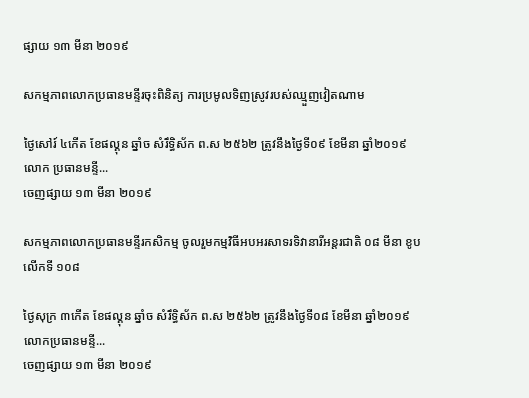ផ្សាយ ១៣ មីនា ២០១៩

សកម្មភាពលោកប្រធានមន្ទីរចុះពិនិត្យ ការប្រមូលទិញស្រូវរបស់ឈ្មួញវៀតណាម

ថ្ងៃសៅរ៍ ៤កើត ខែផល្គុន ឆ្នាំច សំរឹទ្ធិស័ក ព.ស ២៥៦២ ត្រូវនឹងថ្ងៃទី០៩ ខែមីនា ឆ្នាំ២០១៩ លោក ប្រធានមន្ទី...
ចេញផ្សាយ ១៣ មីនា ២០១៩

សកម្មភាពលោកប្រធានមន្ទីរកសិកម្ម ចូលរួមកម្មវិធីអបអរសាទរទិវានារីអន្តរជាតិ ០៨ មីនា ខូបលើកទី ១០៨

ថ្ងៃសុក្រ ៣កើត ខែផល្គុន ឆ្នាំច សំរឹទ្ធិស័ក ព.ស ២៥៦២ ត្រូវនឹងថ្ងៃទី០៨ ខែមីនា ឆ្នាំ២០១៩ លោកប្រធានមន្ទី...
ចេញផ្សាយ ១៣ មីនា ២០១៩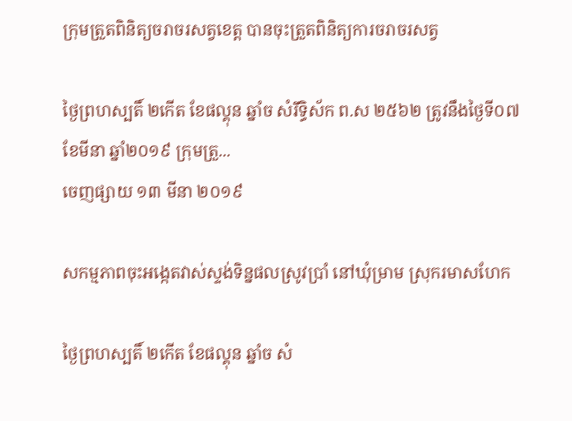ក្រុមត្រួតពិនិត្យចរាចរសត្វខេត្ត បានចុះត្រួតពិនិត្យការចរាចរសត្វ

ថ្ងៃព្រហស្បតិ៍ ២កើត ខែផល្គុន ឆ្នាំច សំរឹទ្ធិស័ក ព.ស ២៥៦២ ត្រូវនឹងថ្ងៃទី០៧ ខែមីនា ឆ្នាំ២០១៩ ក្រុមត្រួ...
ចេញផ្សាយ ១៣ មីនា ២០១៩

សកម្មភាពចុះអង្កេតវាស់ស្ទង់ទិន្នផលស្រូវប្រាំ នៅឃុំម្រាម ស្រុករមាសហែក

ថ្ងៃព្រហស្បតិ៍ ២កើត ខែផល្គុន ឆ្នាំច សំ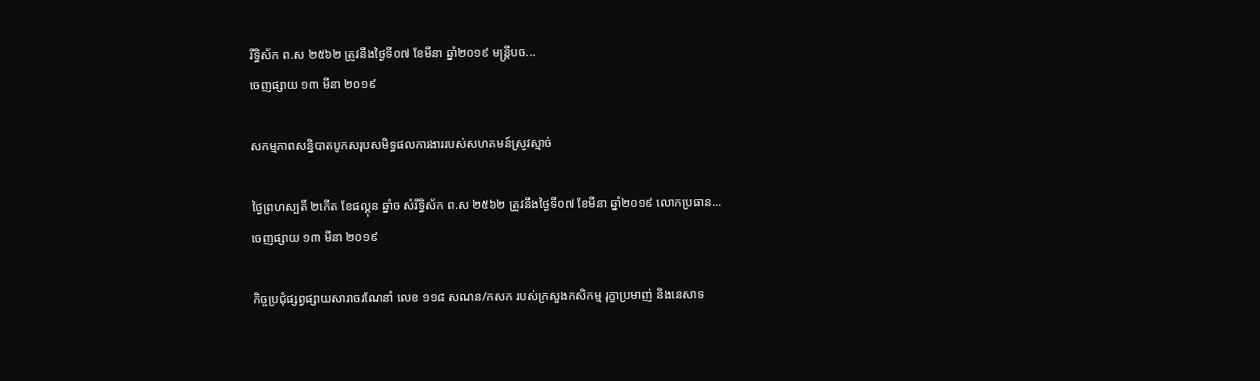រឹទ្ធិស័ក ព.ស ២៥៦២ ត្រូវនឹងថ្ងៃទី០៧ ខែមីនា ឆ្នាំ២០១៩ មន្ត្រីបច...
ចេញផ្សាយ ១៣ មីនា ២០១៩

សកម្មភាពសន្និបាតបូកសរុបសមិទ្ធផលការងាររបស់សហគមន៍ស្រូវស្មាច់

ថ្ងៃព្រហស្បតិ៍ ២កើត ខែផល្គុន ឆ្នាំច សំរឹទ្ធិស័ក ព.ស ២៥៦២ ត្រូវនឹងថ្ងៃទី០៧ ខែមីនា ឆ្នាំ២០១៩ លោកប្រធាន...
ចេញផ្សាយ ១៣ មីនា ២០១៩

កិច្ចប្រជុំផ្សព្វផ្សាយសារាចរណែនាំ លេខ ១១៨ សណន/កសក របស់ក្រសួងកសិកម្ម រុក្ខាប្រមាញ់ និងនេសាទ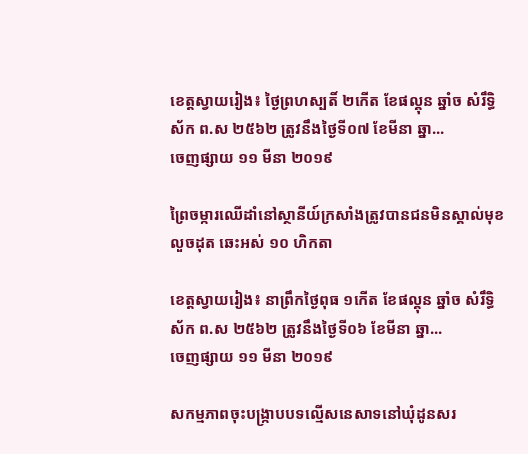ខេត្តស្វាយរៀង៖ ថ្ងៃព្រហស្បតិ៍ ២កើត ខែផល្គុន ឆ្នាំច សំរឹទ្ធិស័ក ព.ស ២៥៦២ ត្រូវនឹងថ្ងៃទី០៧ ខែមីនា ឆ្នា...
ចេញផ្សាយ ១១ មីនា ២០១៩

ព្រៃចម្ការឈើដាំនៅស្ថានីយ៍ក្រសាំងត្រូវបានជនមិនស្គាល់មុខលួចដុត ឆេះអស់ ១០ ហិកតា

ខេត្តស្វាយរៀង៖ នាព្រឹកថ្ងៃពុធ ១កើត ខែផល្គុន ឆ្នាំច សំរឹទ្ធិស័ក ព.ស ២៥៦២ ត្រូវនឹងថ្ងៃទី០៦ ខែមីនា ឆ្នា...
ចេញផ្សាយ ១១ មីនា ២០១៩

សកម្មភាពចុះបង្រ្កាបបទល្មើសនេសាទនៅឃុំដូនសរ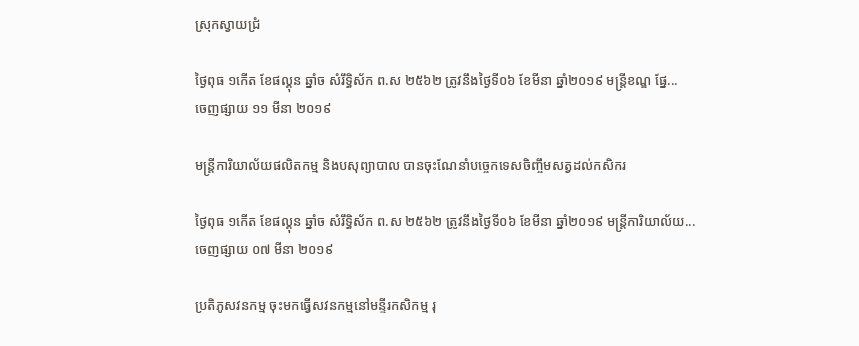ស្រុកស្វាយជ្រំ

ថ្ងៃពុធ ១កើត ខែផល្គុន ឆ្នាំច សំរឹទ្ធិស័ក ព.ស ២៥៦២ ត្រូវនឹងថ្ងៃទី០៦ ខែមីនា ឆ្នាំ២០១៩ មន្ត្រីខណ្ឌ ផ្នែ...
ចេញផ្សាយ ១១ មីនា ២០១៩

មន្ត្រីការិយាល័យផលិតកម្ម និងបសុព្យាបាល បានចុះណែនាំបច្ចេកទេសចិញ្ចឹមសត្វដល់កសិករ

ថ្ងៃពុធ ១កើត ខែផល្គុន ឆ្នាំច សំរឹទ្ធិស័ក ព.ស ២៥៦២ ត្រូវនឹងថ្ងៃទី០៦ ខែមីនា ឆ្នាំ២០១៩ មន្ត្រីការិយាល័យ...
ចេញផ្សាយ ០៧ មីនា ២០១៩

ប្រតិភូសវនកម្ម ចុះមកធ្វើសវនកម្មនៅមន្ទីរកសិកម្ម រុ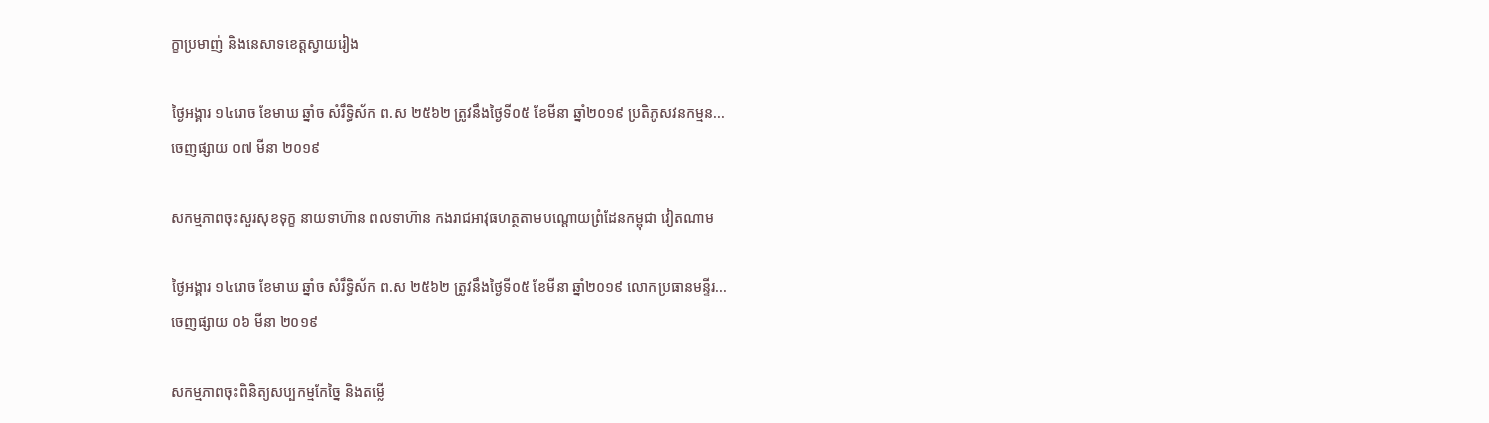ក្ខាប្រមាញ់ និងនេសាទខេត្តស្វាយរៀង

ថ្ងៃអង្គារ ១៤រោច ខែមាឃ ឆ្នាំច សំរឹទ្ធិស័ក ព.ស ២៥៦២ ត្រូវនឹងថ្ងៃទី០៥ ខែមីនា ឆ្នាំ២០១៩ ប្រតិភូសវនកម្មន...
ចេញផ្សាយ ០៧ មីនា ២០១៩

សកម្មភាពចុះសួរសុខទុក្ខ នាយទាហ៊ាន ពលទាហ៊ាន កងរាជអាវុធហត្ថតាមបណ្តោយព្រំដែនកម្ពុជា វៀតណាម

ថ្ងៃអង្គារ ១៤រោច ខែមាឃ ឆ្នាំច សំរឹទ្ធិស័ក ព.ស ២៥៦២ ត្រូវនឹងថ្ងៃទី០៥ ខែមីនា ឆ្នាំ២០១៩ លោកប្រធានមន្ទីរ...
ចេញផ្សាយ ០៦ មីនា ២០១៩

សកម្មភាពចុះពិនិត្យសប្បកម្មកែច្នៃ និងតម្លើ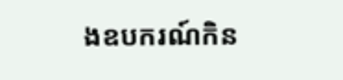ងឧបករណ៍កិន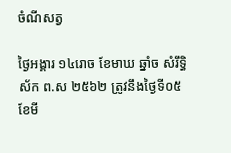ចំណីសត្វ

ថ្ងៃអង្គារ ១៤រោច ខែមាឃ ឆ្នាំច សំរឹទ្ធិស័ក ព.ស ២៥៦២ ត្រូវនឹងថ្ងៃទី០៥ ខែមី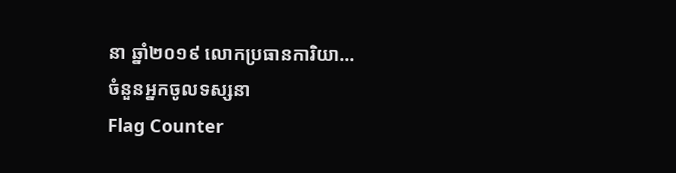នា ឆ្នាំ២០១៩ លោកប្រធានការិយា...
ចំនួនអ្នកចូលទស្សនា
Flag Counter